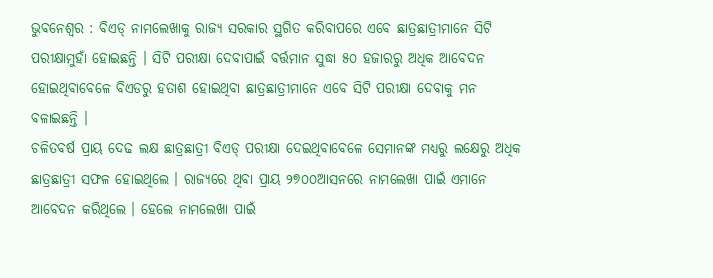ଭୁବନେଶ୍ୱର : ବିଏଡ୍ ନାମଲେଖାକୁ ରାଜ୍ୟ ସରକାର ସ୍ଥଗିତ କରିବାପରେ ଏବେ ଛାତ୍ରଛାତ୍ରୀମାନେ ସିଟି ପରୀକ୍ଷାମୁହାଁ ହୋଇଛନ୍ତି । ସିଟି ପରୀକ୍ଷା ଦେବାପାଇଁ ବର୍ତ୍ତମାନ ସୁଦ୍ଧା ୫୦ ହଜାରରୁ ଅଧିକ ଆବେଦନ ହୋଇଥିବାବେଳେ ବିଏଡରୁ ହତାଶ ହୋଇଥିବା ଛାତ୍ରଛାତ୍ରୀମାନେ ଏବେ ସିଟି ପରୀକ୍ଷା ଦେବାକୁ ମନ ବଳାଇଛନ୍ତି ।
ଚଳିତବର୍ଷ ପ୍ରାୟ ଦେଢ ଲକ୍ଷ ଛାତ୍ରଛାତ୍ରୀ ବିଏଡ୍ ପରୀକ୍ଷା ଦେଇଥିବାବେଳେ ସେମାନଙ୍କ ମଧ୍ୟରୁ ଲକ୍ଷେରୁ ଅଧିକ ଛାତ୍ରଛାତ୍ରୀ ସଫଳ ହୋଇଥିଲେ । ରାଜ୍ୟରେ ଥିବା ପ୍ରାୟ ୨୭୦୦ଆସନରେ ନାମଲେଖା ପାଇଁ ଏମାନେ ଆବେଦନ କରିଥିଲେ । ହେଲେ ନାମଲେଖା ପାଇଁ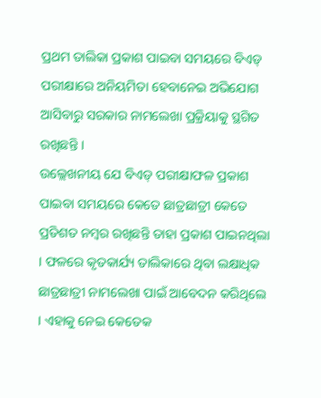ପ୍ରଥମ ତାଲିକା ପ୍ରକାଶ ପାଇବା ସମୟରେ ବିଏଡ୍ ପରୀକ୍ଷାରେ ଅନିୟମିତା ହେବାନେଇ ଅଭିଯୋଗ ଆସିବାରୁ ସରକାର ନାମଲେଖା ପ୍ରକ୍ରିୟାକୁ ସ୍ଥଗିତ ରଖିଛନ୍ତି ।
ଉଲ୍ଲେଖନୀୟ ଯେ ବିଏଡ୍ ପରୀକ୍ଷାଫଳ ପ୍ରକାଶ ପାଇବା ସମୟରେ କେତେ ଛାତ୍ରଛାତ୍ରୀ କେତେ ପ୍ରତିଶତ ନମ୍ବର ରଖିଛନ୍ତି ତାହା ପ୍ରକାଶ ପାଇନଥିଲା । ଫଳରେ କୃତକାର୍ଯ୍ୟ ତାଲିକାରେ ଥିବା ଲକ୍ଷାଧିକ ଛାତ୍ରଛାତ୍ରୀ ନାମଲେଖା ପାଇଁ ଆବେଦନ କରିଥିଲେ । ଏହାକୁ ନେଇ କେତେକ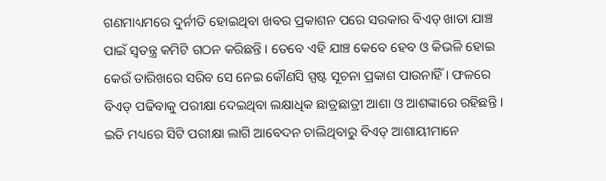ଗଣମାଧ୍ୟମରେ ଦୁର୍ନୀତି ହୋଇଥିବା ଖବର ପ୍ରକାଶନ ପରେ ସରକାର ବିଏଡ୍ ଖାତା ଯାଞ୍ଚ ପାଇଁ ସ୍ୱତନ୍ତ୍ର କମିଟି ଗଠନ କରିଛନ୍ତି । ତେବେ ଏହି ଯାଞ୍ଚ କେବେ ହେବ ଓ କିଭଳି ହୋଇ କେଉଁ ତାରିଖରେ ସରିବ ସେ ନେଇ କୌଣସି ସ୍ପଷ୍ଟ ସୂଚନା ପ୍ରକାଶ ପାଉନାହିଁ । ଫଳରେ ବିଏଡ୍ ପଢିବାକୁ ପରୀକ୍ଷା ଦେଇଥିବା ଲକ୍ଷାଧିକ ଛାତ୍ରଛାତ୍ରୀ ଆଶା ଓ ଆଶଙ୍କାରେ ରହିଛନ୍ତି ।
ଇତି ମଧ୍ୟରେ ସିଟି ପରୀକ୍ଷା ଲାଗି ଆବେଦନ ଚାଲିଥିବାରୁ ବିଏଡ୍ ଆଶାୟୀମାନେ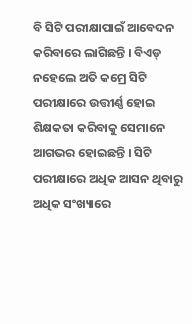ବି ସିଟି ପରୀକ୍ଷାପାଇଁ ଆବେଦନ କରିବାରେ ଲାଗିଛନ୍ତି । ବିଏଡ୍ ନହେଲେ ଅତି କମ୍ରେ ସିଟି ପରୀକ୍ଷାରେ ଉତ୍ତୀର୍ଣ୍ଣ ହୋଇ ଶିକ୍ଷକତା କରିବାକୁ ସେମାନେ ଆଗଭର ହୋଇଛନ୍ତି । ସିଟି ପରୀକ୍ଷାରେ ଅଧିକ ଆସନ ଥିବାରୁ ଅଧିକ ସଂଖ୍ୟାରେ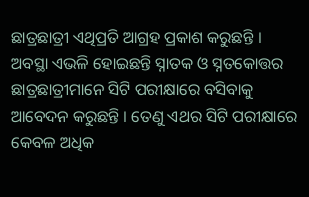ଛାତ୍ରଛାତ୍ରୀ ଏଥିପ୍ରତି ଆଗ୍ରହ ପ୍ରକାଶ କରୁଛନ୍ତି ।
ଅବସ୍ଥା ଏଭଳି ହୋଇଛନ୍ତି ସ୍ନାତକ ଓ ସ୍ନତକୋତ୍ତର ଛାତ୍ରଛାତ୍ରୀମାନେ ସିଟି ପରୀକ୍ଷାରେ ବସିବାକୁ ଆବେଦନ କରୁଛନ୍ତି । ତେଣୁ ଏଥର ସିଟି ପରୀକ୍ଷାରେ କେବଳ ଅଧିକ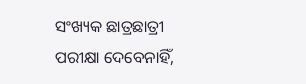ସଂଖ୍ୟକ ଛାତ୍ରଛାତ୍ରୀ ପରୀକ୍ଷା ଦେବେନାହିଁ,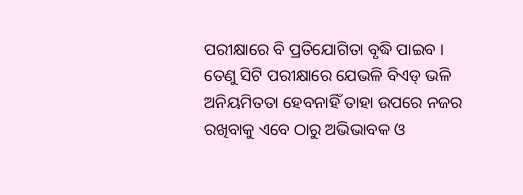ପରୀକ୍ଷାରେ ବି ପ୍ରତିଯୋଗିତା ବୃଦ୍ଧି ପାଇବ । ତେଣୁ ସିଟି ପରୀକ୍ଷାରେ ଯେଭଳି ବିଏଡ୍ ଭଳି ଅନିୟମିତତା ହେବନାହିଁ ତାହା ଉପରେ ନଜର ରଖିବାକୁ ଏବେ ଠାରୁ ଅଭିଭାବକ ଓ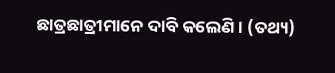ଛାତ୍ରଛାତ୍ରୀମାନେ ଦାବି କଲେଣି । (ତଥ୍ୟ)